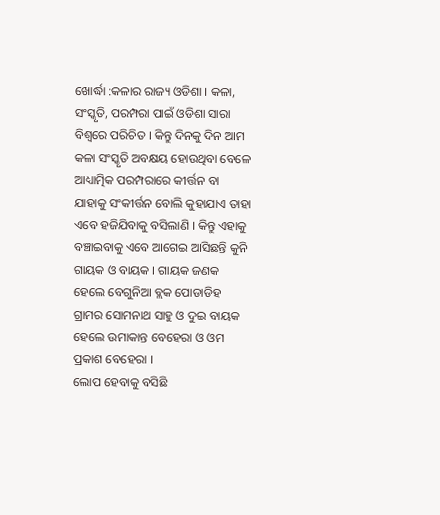ଖୋର୍ଦ୍ଧା :କଳାର ରାଜ୍ୟ ଓଡିଶା । କଳା, ସଂସ୍କୃତି, ପରମ୍ପରା ପାଇଁ ଓଡିଶା ସାରା ବିଶ୍ବରେ ପରିଚିତ । କିନ୍ତୁ ଦିନକୁ ଦିନ ଆମ କଳା ସଂସ୍କୃତି ଅବକ୍ଷୟ ହୋଉଥିବା ବେଳେ ଆଧ୍ୟାତ୍ମିକ ପରମ୍ପରାରେ କୀର୍ତ୍ତନ ବା ଯାହାକୁ ସଂକୀର୍ତ୍ତନ ବୋଲି କୁହାଯାଏ ତାହା ଏବେ ହଜିଯିବାକୁ ବସିଲାଣି । କିନ୍ତୁ ଏହାକୁ ବଞ୍ଚାଇବାକୁ ଏବେ ଆଗେଇ ଆସିଛନ୍ତି କୁନି ଗାୟକ ଓ ବାୟକ । ଗାୟକ ଜଣକ ହେଲେ ବେଗୁନିଆ ବ୍ଲକ ପୋଡାଡିହ ଗ୍ରାମର ସୋମନାଥ ସାହୁ ଓ ଦୁଇ ବାୟକ ହେଲେ ଉମାକାନ୍ତ ବେହେରା ଓ ଓମ ପ୍ରକାଶ ବେହେରା ।
ଲୋପ ହେବାକୁ ବସିଛି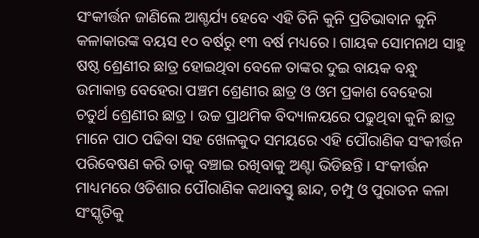ସଂକୀର୍ତ୍ତନ ଜାଣିଲେ ଆଶ୍ଚର୍ଯ୍ୟ ହେବେ ଏହି ତିନି କୁନି ପ୍ରତିଭାବାନ କୁନି କଳାକାରଙ୍କ ବୟସ ୧୦ ବର୍ଷରୁ ୧୩ ବର୍ଷ ମଧ୍ୟରେ । ଗାୟକ ସୋମନାଥ ସାହୁ ଷଷ୍ଠ ଶ୍ରେଣୀର ଛାତ୍ର ହୋଇଥିବା ବେଳେ ତାଙ୍କର ଦୁଇ ବାୟକ ବନ୍ଧୁ ଉମାକାନ୍ତ ବେହେରା ପଞ୍ଚମ ଶ୍ରେଣୀର ଛାତ୍ର ଓ ଓମ ପ୍ରକାଶ ବେହେରା ଚତୁର୍ଥ ଶ୍ରେଣୀର ଛାତ୍ର । ଉଚ୍ଚ ପ୍ରାଥମିକ ବିଦ୍ୟାଳୟରେ ପଢୁଥିବା କୁନି ଛାତ୍ର ମାନେ ପାଠ ପଢିବା ସହ ଖେଳକୁଦ ସମୟରେ ଏହି ପୌରାଣିକ ସଂକୀର୍ତ୍ତନ ପରିବେଷଣ କରି ତାକୁ ବଞ୍ଚାଇ ରଖିବାକୁ ଅଣ୍ଟା ଭିଡିଛନ୍ତି । ସଂକୀର୍ତ୍ତନ ମାଧ୍ୟମରେ ଓଡିଶାର ପୌରାଣିକ କଥାବସ୍ତୁ ଛାନ୍ଦ, ଚମ୍ପୁ ଓ ପୁରାତନ କଳା ସଂସ୍କୃତିକୁ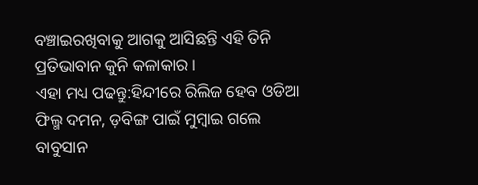ବଞ୍ଚାଇରଖିବାକୁ ଆଗକୁ ଆସିଛନ୍ତି ଏହି ତିନି ପ୍ରତିଭାବାନ କୁନି କଳାକାର ।
ଏହା ମଧ୍ୟ ପଢନ୍ତୁ:ହିନ୍ଦୀରେ ରିଲିଜ ହେବ ଓଡିଆ ଫିଲ୍ମ ଦମନ, ଡ଼ବିଙ୍ଗ ପାଇଁ ମୁମ୍ବାଇ ଗଲେ ବାବୁସାନ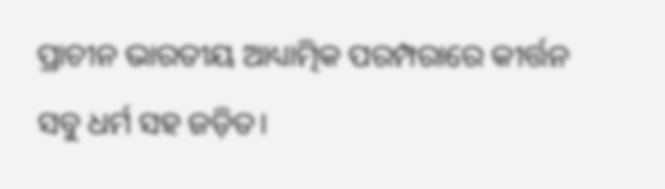ପ୍ରାଚୀନ ଭାରତୀୟ ଆଧ୍ୟାତ୍ମିକ ପରମ୍ପରାରେ କୀର୍ତ୍ତନ ସବୁ ଧର୍ମ ସହ ଜଡ଼ିତ।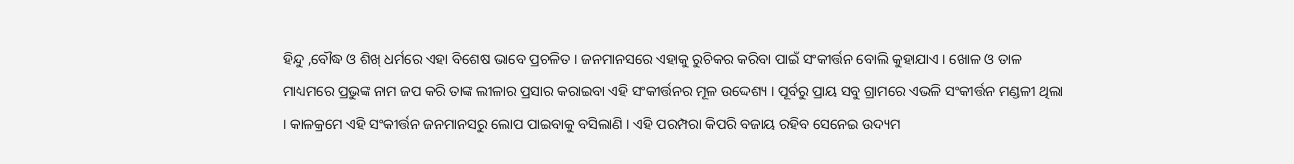ହିନ୍ଦୁ ,ବୌଦ୍ଧ ଓ ଶିଖ୍ ଧର୍ମରେ ଏହା ବିଶେଷ ଭାବେ ପ୍ରଚଳିତ । ଜନମାନସରେ ଏହାକୁ ରୁଚିକର କରିବା ପାଇଁ ସଂକୀର୍ତ୍ତନ ବୋଲି କୁହାଯାଏ । ଖୋଳ ଓ ତାଳ ମାଧ୍ୟମରେ ପ୍ରଭୁଙ୍କ ନାମ ଜପ କରି ତାଙ୍କ ଲୀଳାର ପ୍ରସାର କରାଇବା ଏହି ସଂକୀର୍ତ୍ତନର ମୂଳ ଉଦ୍ଦେଶ୍ୟ । ପୂର୍ବରୁ ପ୍ରାୟ ସବୁ ଗ୍ରାମରେ ଏଭଳି ସଂକୀର୍ତ୍ତନ ମଣ୍ଡଳୀ ଥିଲା । କାଳକ୍ରମେ ଏହି ସଂକୀର୍ତ୍ତନ ଜନମାନସରୁ ଲୋପ ପାଇବାକୁ ବସିଲାଣି । ଏହି ପରମ୍ପରା କିପରି ବଜାୟ ରହିବ ସେନେଇ ଉଦ୍ୟମ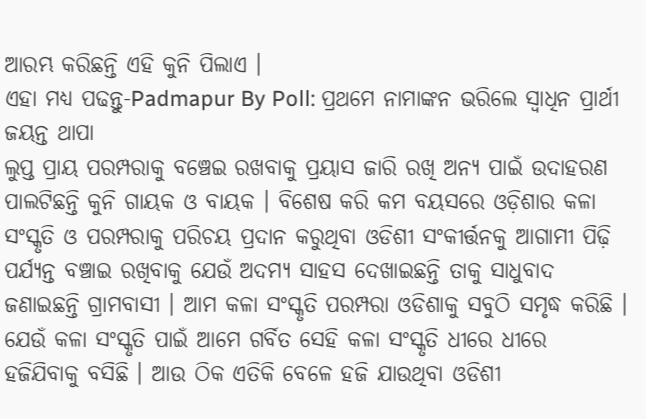ଆରମ୍ଭ କରିଛନ୍ତି ଏହି କୁନି ପିଲାଏ ।
ଏହା ମଧ୍ୟ ପଢନ୍ତୁ-Padmapur By Poll: ପ୍ରଥମେ ନାମାଙ୍କନ ଭରିଲେ ସ୍ବାଧିନ ପ୍ରାର୍ଥୀ ଜୟନ୍ତ ଥାପା
ଲୁପ୍ତ ପ୍ରାୟ ପରମ୍ପରାକୁ ବଞ୍ଚେଇ ରଖବାକୁ ପ୍ରୟାସ ଜାରି ରଖି ଅନ୍ୟ ପାଇଁ ଉଦାହରଣ ପାଲଟିଛନ୍ତି କୁନି ଗାୟକ ଓ ବାୟକ । ବିଶେଷ କରି କମ ବୟସରେ ଓଡ଼ିଶାର କଳା ସଂସ୍କୃତି ଓ ପରମ୍ପରାକୁ ପରିଚୟ ପ୍ରଦାନ କରୁଥିବା ଓଡିଶୀ ସଂକୀର୍ତ୍ତନକୁ ଆଗାମୀ ପିଢ଼ି ପର୍ଯ୍ୟନ୍ତ ବଞ୍ଚାଇ ରଖିବାକୁ ଯେଉଁ ଅଦମ୍ୟ ସାହସ ଦେଖାଇଛନ୍ତି ତାକୁ ସାଧୁବାଦ ଜଣାଇଛନ୍ତି ଗ୍ରାମବାସୀ । ଆମ କଳା ସଂସ୍କୃତି ପରମ୍ପରା ଓଡିଶାକୁ ସବୁଠି ସମୃଦ୍ଧ କରିଛି । ଯେଉଁ କଳା ସଂସ୍କୃତି ପାଇଁ ଆମେ ଗର୍ବିତ ସେହି କଳା ସଂସ୍କୃତି ଧୀରେ ଧୀରେ ହଜିଯିବାକୁ ବସିଛି । ଆଉ ଠିକ ଏତିକି ବେଳେ ହଜି ଯାଉଥିବା ଓଡିଶୀ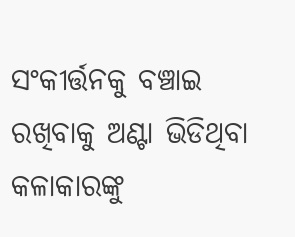ସଂକୀର୍ତ୍ତନକୁ ବଞ୍ଚାଇ ରଖିବାକୁ ଅଣ୍ଟା ଭିଡିଥିବା କଳାକାରଙ୍କୁ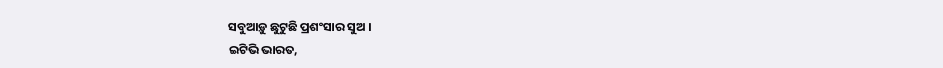ସବୁଆଡ଼ୁ ଛୁଟୁଛି ପ୍ରଶଂସାର ସୁଅ ।
ଇଟିଭି ଭାରତ,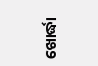ଖୋର୍ଦ୍ଧା